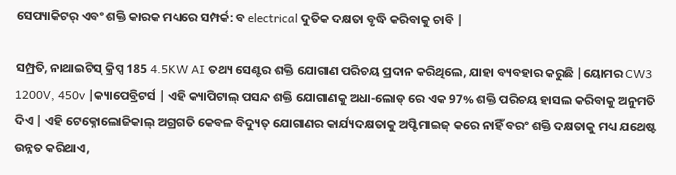ସେପ୍ୟାକିଟର୍ ଏବଂ ଶକ୍ତି କାରକ ମଧ୍ୟରେ ସମ୍ପର୍କ: ବ electrical ଦୁତିକ ଦକ୍ଷତା ବୃଦ୍ଧି କରିବାକୁ ଚାବି |

ସମ୍ପ୍ରତି, ନାଥାଇଟିସ୍ କ୍ରିପ୍ସ 185 4.5KW AI ତଥ୍ୟ ସେଣ୍ଟର ଶକ୍ତି ଯୋଗାଣ ପରିଚୟ ପ୍ରଦାନ କରିଥିଲେ, ଯାହା ବ୍ୟବହାର କରୁଛି |ୟୋମର CW3 1200V, 450v |କ୍ୟାପେବ୍ରିଟର୍ସ | ଏହି କ୍ୟାପିଟାଲ୍ ପସନ୍ଦ ଶକ୍ତି ଯୋଗାଣକୁ ଅଧା-ଲୋଡ୍ ରେ ଏକ 97% ଶକ୍ତି ପରିଚୟ ହାସଲ କରିବାକୁ ଅନୁମତି ଦିଏ | ଏହି ଟେକ୍ନୋଲୋଜିକାଲ୍ ଅଗ୍ରଗତି କେବଳ ବିଦ୍ୟୁତ୍ ଯୋଗାଣର କାର୍ଯ୍ୟଦକ୍ଷତାକୁ ଅପ୍ଟିମାଇଜ୍ କରେ ନାହିଁ ବରଂ ଶକ୍ତି ଦକ୍ଷତାକୁ ମଧ୍ୟ ଯଥେଷ୍ଟ ଉନ୍ନତ କରିଥାଏ,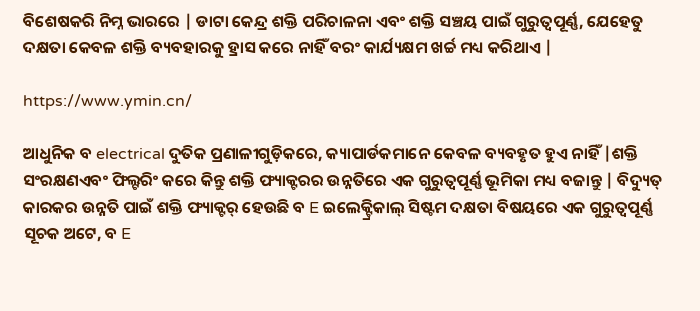ବିଶେଷକରି ନିମ୍ନ ଭାରରେ | ଡାଟା କେନ୍ଦ୍ର ଶକ୍ତି ପରିଚାଳନା ଏବଂ ଶକ୍ତି ସଞ୍ଚୟ ପାଇଁ ଗୁରୁତ୍ୱପୂର୍ଣ୍ଣ, ଯେହେତୁ ଦକ୍ଷତା କେବଳ ଶକ୍ତି ବ୍ୟବହାରକୁ ହ୍ରାସ କରେ ନାହିଁ ବରଂ କାର୍ଯ୍ୟକ୍ଷମ ଖର୍ଚ୍ଚ ମଧ୍ୟ କରିଥାଏ |

https://www.ymin.cn/

ଆଧୁନିକ ବ electrical ଦୁତିକ ପ୍ରଣାଳୀଗୁଡ଼ିକରେ, କ୍ୟାପାର୍ଡକମାନେ କେବଳ ବ୍ୟବହୃତ ହୁଏ ନାହିଁ |ଶକ୍ତି ସଂରକ୍ଷଣଏବଂ ଫିଲ୍ଟରିଂ କରେ କିନ୍ତୁ ଶକ୍ତି ଫ୍ୟାକ୍ଟରର ଉନ୍ନତିରେ ଏକ ଗୁରୁତ୍ୱପୂର୍ଣ୍ଣ ଭୂମିକା ମଧ୍ୟ ବଜାନ୍ତୁ | ବିଦ୍ୟୁତ୍ କାରକର ଉନ୍ନତି ପାଇଁ ଶକ୍ତି ଫ୍ୟାକ୍ଟର୍ ହେଉଛି ବ E ଇଲେକ୍ଟ୍ରିକାଲ୍ ସିଷ୍ଟମ ଦକ୍ଷତା ବିଷୟରେ ଏକ ଗୁରୁତ୍ୱପୂର୍ଣ୍ଣ ସୂଚକ ଅଟେ, ବ E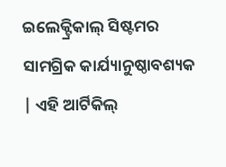ଇଲେକ୍ଟ୍ରିକାଲ୍ ସିଷ୍ଟମର ସାମଗ୍ରିକ କାର୍ଯ୍ୟାନୁଷ୍ଠାବଶ୍ୟକ | ଏହି ଆର୍ଟିକିଲ୍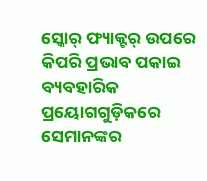ସ୍କୋର୍ ଫ୍ୟାକ୍ଟର୍ ଉପରେ କିପରି ପ୍ରଭାବ ପକାଇ ବ୍ୟବହାରିକ ପ୍ରୟୋଗଗୁଡ଼ିକରେ ସେମାନଙ୍କର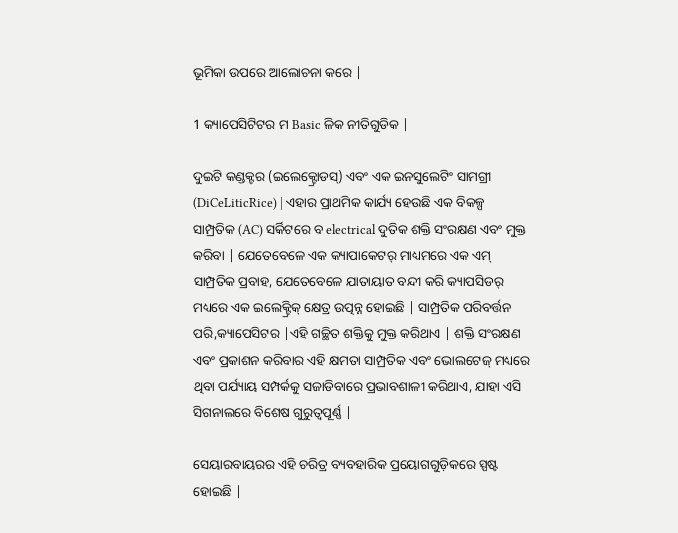ଭୂମିକା ଉପରେ ଆଲୋଚନା କରେ |

1 କ୍ୟାପେସିଟିଟର ମ Basic ଳିକ ନୀତିଗୁଡିକ |

ଦୁଇଟି କଣ୍ଡକ୍ଟର (ଇଲେକ୍ଟ୍ରୋଡସ୍) ଏବଂ ଏକ ଇନସୁଲେଟିଂ ସାମଗ୍ରୀ (DiCeLiticRice) | ଏହାର ପ୍ରାଥମିକ କାର୍ଯ୍ୟ ହେଉଛି ଏକ ବିକଳ୍ପ ସାମ୍ପ୍ରତିକ (AC) ସର୍କିଟରେ ବ electrical ଦୁତିକ ଶକ୍ତି ସଂରକ୍ଷଣ ଏବଂ ମୁକ୍ତ କରିବା | ଯେତେବେଳେ ଏକ କ୍ୟାପାକେଟର୍ ମାଧ୍ୟମରେ ଏକ ଏମ୍ ସାମ୍ପ୍ରତିକ ପ୍ରବାହ, ଯେତେବେଳେ ଯାତାୟାତ ବନ୍ଦୀ କରି କ୍ୟାପସିଡର୍ ମଧ୍ୟରେ ଏକ ଇଲେକ୍ଟ୍ରିକ୍ କ୍ଷେତ୍ର ଉତ୍ପନ୍ନ ହୋଇଛି | ସାମ୍ପ୍ରତିକ ପରିବର୍ତ୍ତନ ପରି,କ୍ୟାପେସିଟର |ଏହି ଗଚ୍ଛିତ ଶକ୍ତିକୁ ମୁକ୍ତ କରିଥାଏ | ଶକ୍ତି ସଂରକ୍ଷଣ ଏବଂ ପ୍ରକାଶନ କରିବାର ଏହି କ୍ଷମତା ସାମ୍ପ୍ରତିକ ଏବଂ ଭୋଲଟେଜ୍ ମଧ୍ୟରେ ଥିବା ପର୍ଯ୍ୟାୟ ସମ୍ପର୍କକୁ ସଜାଡିବାରେ ପ୍ରଭାବଶାଳୀ କରିଥାଏ, ଯାହା ଏସି ସିଗନାଲରେ ବିଶେଷ ଗୁରୁତ୍ୱପୂର୍ଣ୍ଣ |

ସେୟାରବାୟରର ଏହି ଚରିତ୍ର ବ୍ୟବହାରିକ ପ୍ରୟୋଗଗୁଡ଼ିକରେ ସ୍ପଷ୍ଟ ହୋଇଛି |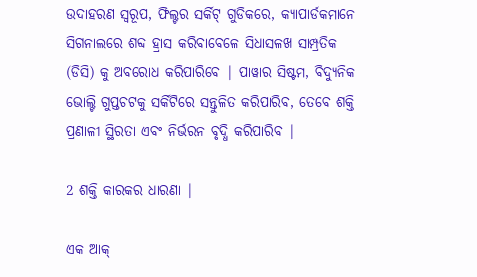ଉଦାହରଣ ସ୍ୱରୂପ, ଫିଲ୍ଟର ସର୍କିଟ୍ ଗୁଡିକରେ, କ୍ୟାପାର୍ଡକମାନେ ସିଗନାଲରେ ଶବ୍ଦ ହ୍ରାସ କରିବାବେଳେ ସିଧାସଳଖ ସାମ୍ପ୍ରତିକ (ଡିସି) କୁ ଅବରୋଧ କରିପାରିବେ | ପାୱାର ସିଷ୍ଟମ, ବିଦ୍ୟୁନିକ ଭୋଲ୍ଟି ଗୁପ୍ତଚଟକୁ ସର୍କିଟିରେ ସନ୍ତୁଳିତ କରିପାରିବ, ତେବେ ଶକ୍ତି ପ୍ରଣାଳୀ ସ୍ଥିରତା ଏବଂ ନିର୍ଭରନ ବୃଦ୍ଧି କରିପାରିବ |

2 ଶକ୍ତି କାରକର ଧାରଣା |

ଏକ ଆକ୍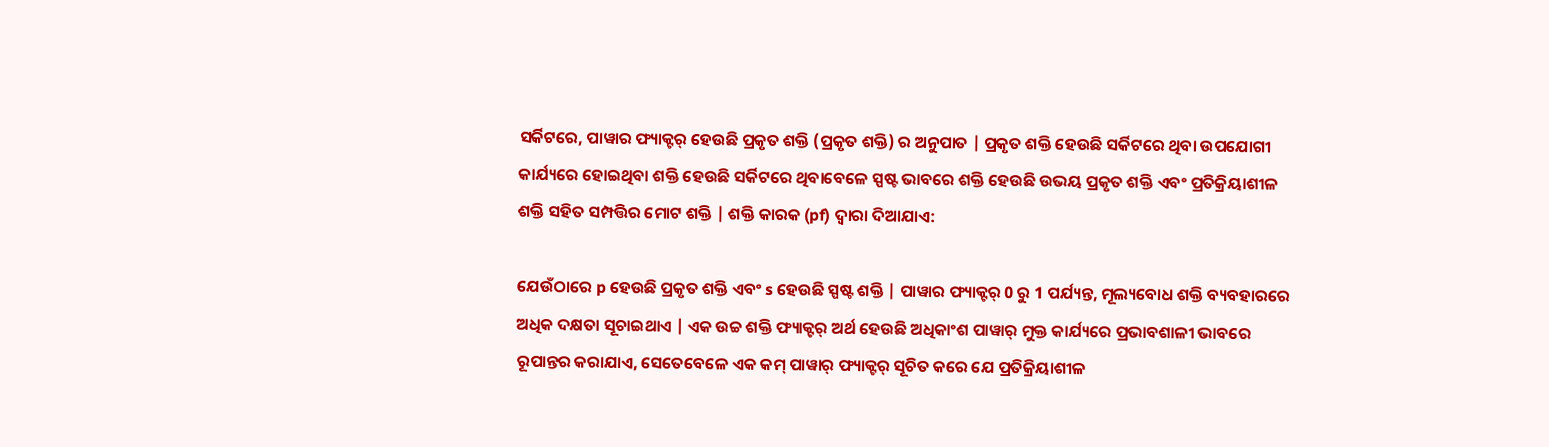ସର୍କିଟରେ, ପାୱାର ଫ୍ୟାକ୍ଟର୍ ହେଉଛି ପ୍ରକୃତ ଶକ୍ତି (ପ୍ରକୃତ ଶକ୍ତି) ର ଅନୁପାତ | ପ୍ରକୃତ ଶକ୍ତି ହେଉଛି ସର୍କିଟରେ ଥିବା ଉପଯୋଗୀ କାର୍ଯ୍ୟରେ ହୋଇଥିବା ଶକ୍ତି ହେଉଛି ସର୍କିଟରେ ଥିବାବେଳେ ସ୍ପଷ୍ଟ ଭାବରେ ଶକ୍ତି ହେଉଛି ଉଭୟ ପ୍ରକୃତ ଶକ୍ତି ଏବଂ ପ୍ରତିକ୍ରିୟାଶୀଳ ଶକ୍ତି ସହିତ ସମ୍ପତ୍ତିର ମୋଟ ଶକ୍ତି | ଶକ୍ତି କାରକ (pf) ଦ୍ୱାରା ଦିଆଯାଏ:

ଯେଉଁଠାରେ p ହେଉଛି ପ୍ରକୃତ ଶକ୍ତି ଏବଂ s ହେଉଛି ସ୍ପଷ୍ଟ ଶକ୍ତି | ପାୱାର ଫ୍ୟାକ୍ଟର୍ 0 ରୁ 1 ପର୍ଯ୍ୟନ୍ତ, ମୂଲ୍ୟବୋଧ ଶକ୍ତି ବ୍ୟବହାରରେ ଅଧିକ ଦକ୍ଷତା ସୂଚାଇଥାଏ | ଏକ ଉଚ୍ଚ ଶକ୍ତି ଫ୍ୟାକ୍ଟର୍ ଅର୍ଥ ହେଉଛି ଅଧିକାଂଶ ପାୱାର୍ ମୁକ୍ତ କାର୍ଯ୍ୟରେ ପ୍ରଭାବଶାଳୀ ଭାବରେ ରୂପାନ୍ତର କରାଯାଏ, ସେତେବେଳେ ଏକ କମ୍ ପାୱାର୍ ଫ୍ୟାକ୍ଟର୍ ସୂଚିତ କରେ ଯେ ପ୍ରତିକ୍ରିୟାଶୀଳ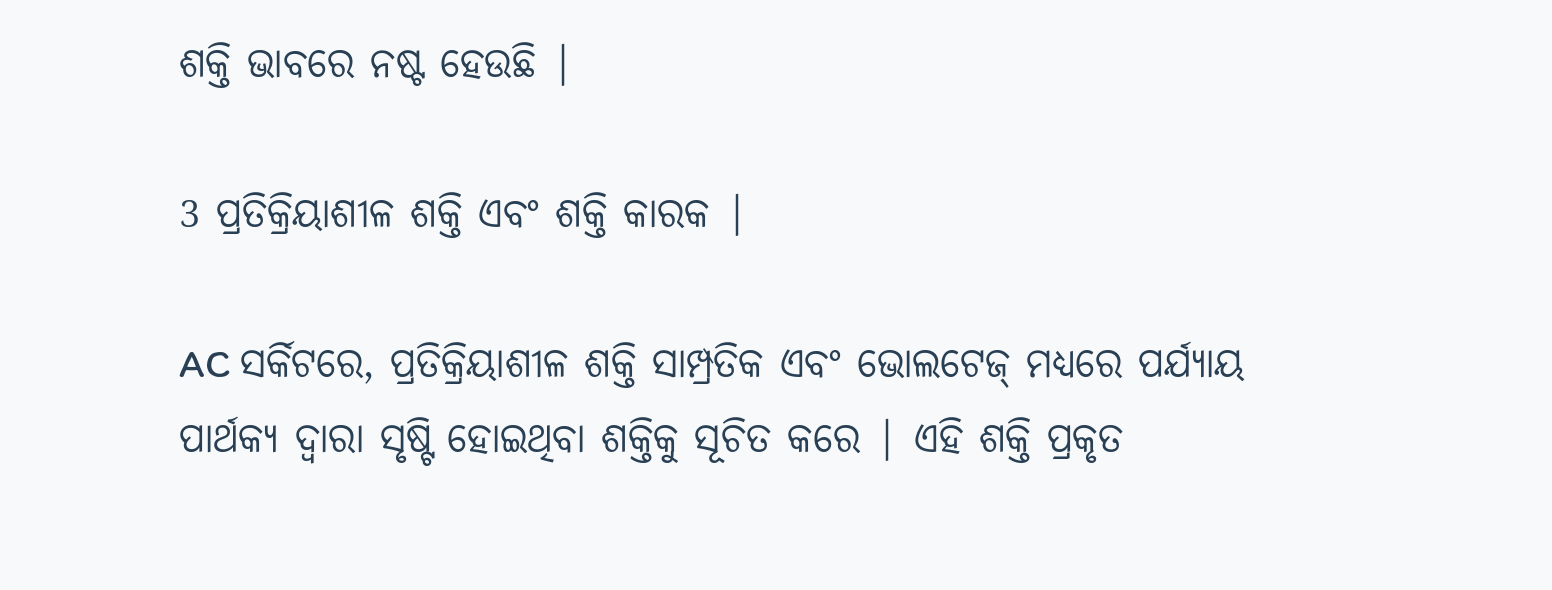ଶକ୍ତି ଭାବରେ ନଷ୍ଟ ହେଉଛି |

3 ପ୍ରତିକ୍ରିୟାଶୀଳ ଶକ୍ତି ଏବଂ ଶକ୍ତି କାରକ |

AC ସର୍କିଟରେ, ପ୍ରତିକ୍ରିୟାଶୀଳ ଶକ୍ତି ସାମ୍ପ୍ରତିକ ଏବଂ ଭୋଲଟେଜ୍ ମଧ୍ୟରେ ପର୍ଯ୍ୟାୟ ପାର୍ଥକ୍ୟ ଦ୍ୱାରା ସୃଷ୍ଟି ହୋଇଥିବା ଶକ୍ତିକୁ ସୂଚିତ କରେ | ଏହି ଶକ୍ତି ପ୍ରକୃତ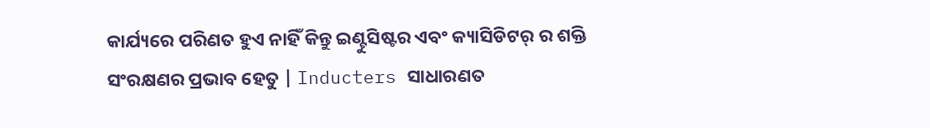କାର୍ଯ୍ୟରେ ପରିଣତ ହୁଏ ନାହିଁ କିନ୍ତୁ ଇଣ୍ଟୁସିଷ୍ଟର ଏବଂ କ୍ୟାସିଡିଟର୍ ର ଶକ୍ତି ସଂରକ୍ଷଣର ପ୍ରଭାବ ହେତୁ | Inducters ସାଧାରଣତ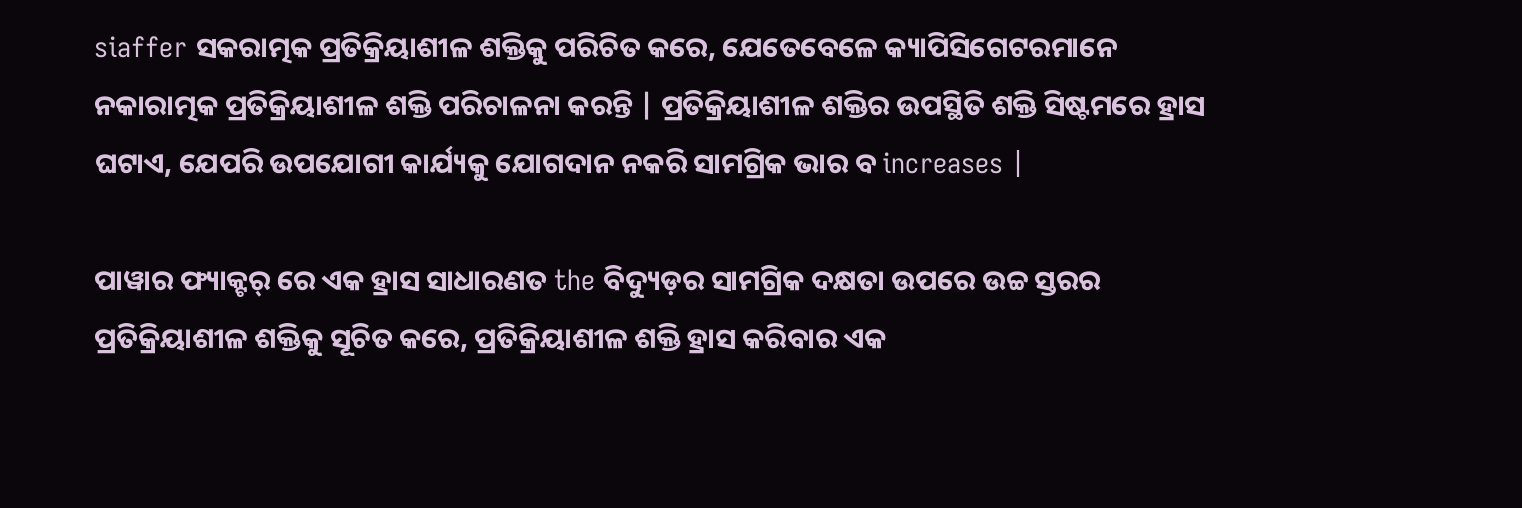siaffer ସକରାତ୍ମକ ପ୍ରତିକ୍ରିୟାଶୀଳ ଶକ୍ତିକୁ ପରିଚିତ କରେ, ଯେତେବେଳେ କ୍ୟାପିସିଗେଟରମାନେ ନକାରାତ୍ମକ ପ୍ରତିକ୍ରିୟାଶୀଳ ଶକ୍ତି ପରିଚାଳନା କରନ୍ତି | ପ୍ରତିକ୍ରିୟାଶୀଳ ଶକ୍ତିର ଉପସ୍ଥିତି ଶକ୍ତି ସିଷ୍ଟମରେ ହ୍ରାସ ଘଟାଏ, ଯେପରି ଉପଯୋଗୀ କାର୍ଯ୍ୟକୁ ଯୋଗଦାନ ନକରି ସାମଗ୍ରିକ ଭାର ବ increases |

ପାୱାର ଫ୍ୟାକ୍ଟର୍ ରେ ଏକ ହ୍ରାସ ସାଧାରଣତ the ବିଦ୍ୟୁଡ଼ର ସାମଗ୍ରିକ ଦକ୍ଷତା ଉପରେ ଉଚ୍ଚ ସ୍ତରର ପ୍ରତିକ୍ରିୟାଶୀଳ ଶକ୍ତିକୁ ସୂଚିତ କରେ, ପ୍ରତିକ୍ରିୟାଶୀଳ ଶକ୍ତି ହ୍ରାସ କରିବାର ଏକ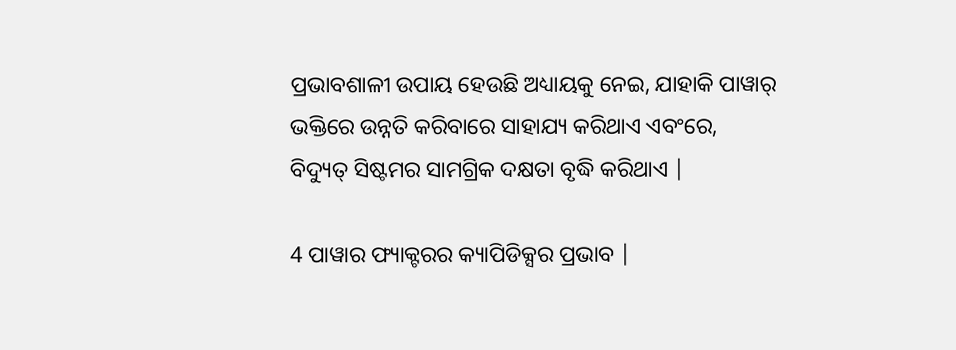ପ୍ରଭାବଶାଳୀ ଉପାୟ ହେଉଛି ଅଧ୍ୟାୟକୁ ନେଇ, ଯାହାକି ପାୱାର୍ ଭକ୍ତିରେ ଉନ୍ନତି କରିବାରେ ସାହାଯ୍ୟ କରିଥାଏ ଏବଂରେ, ବିଦ୍ୟୁତ୍ ସିଷ୍ଟମର ସାମଗ୍ରିକ ଦକ୍ଷତା ବୃଦ୍ଧି କରିଥାଏ |

4 ପାୱାର ଫ୍ୟାକ୍ଟରର କ୍ୟାପିଡିକ୍ସର ପ୍ରଭାବ |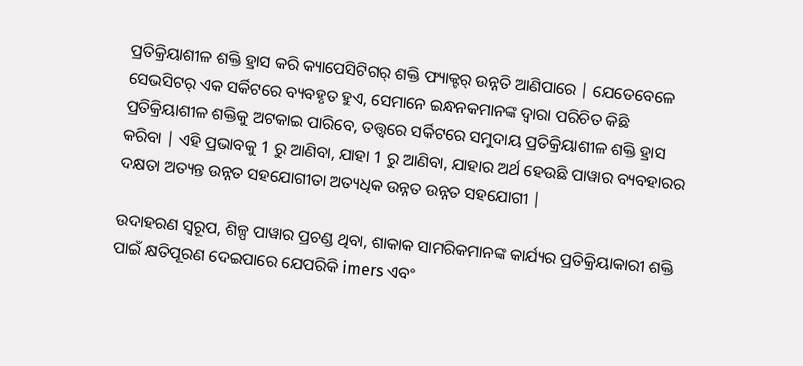ପ୍ରତିକ୍ରିୟାଶୀଳ ଶକ୍ତି ହ୍ରାସ କରି କ୍ୟାପେସିଟିଗର୍ ଶକ୍ତି ଫ୍ୟାକ୍ଟର୍ ଉନ୍ନତି ଆଣିପାରେ | ଯେତେବେଳେ ସେଭସିଟର୍ ଏକ ସର୍କିଟରେ ବ୍ୟବହୃତ ହୁଏ, ସେମାନେ ଇନ୍ଧନକମାନଙ୍କ ଦ୍ୱାରା ପରିଚିତ କିଛି ପ୍ରତିକ୍ରିୟାଶୀଳ ଶକ୍ତିକୁ ଅଟକାଇ ପାରିବେ, ତତ୍ତ୍ୱରେ ସର୍କିଟରେ ସମୁଦାୟ ପ୍ରତିକ୍ରିୟାଶୀଳ ଶକ୍ତି ହ୍ରାସ କରିବା | ଏହି ପ୍ରଭାବକୁ 1 ରୁ ଆଣିବା, ଯାହା 1 ରୁ ଆଣିବା, ଯାହାର ଅର୍ଥ ହେଉଛି ପାୱାର ବ୍ୟବହାରର ଦକ୍ଷତା ଅତ୍ୟନ୍ତ ଉନ୍ନତ ସହଯୋଗୀତା ଅତ୍ୟଧିକ ଉନ୍ନତ ଉନ୍ନତ ସହଯୋଗୀ |

ଉଦାହରଣ ସ୍ୱରୂପ, ଶିଳ୍ପ ପାୱାର ପ୍ରଚଣ୍ଡ ଥିବା, ଶାକାକ ସାମରିକମାନଙ୍କ କାର୍ଯ୍ୟର ପ୍ରତିକ୍ରିୟାକାରୀ ଶକ୍ତି ପାଇଁ କ୍ଷତିପୂରଣ ଦେଇପାରେ ଯେପରିକି imers ଏବଂ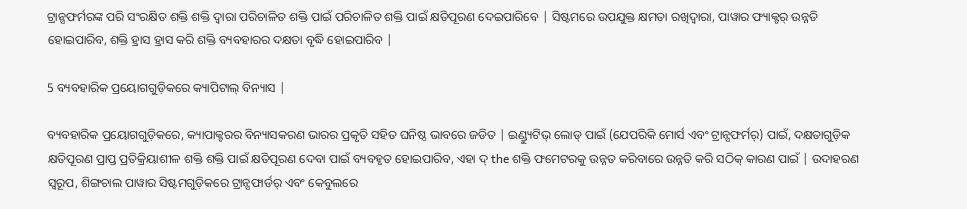ଟ୍ରାନ୍ସଫର୍ମରଙ୍କ ପରି ସଂରକ୍ଷିତ ଶକ୍ତି ଶକ୍ତି ଦ୍ୱାରା ପରିଚାଳିତ ଶକ୍ତି ପାଇଁ ପରିଚାଳିତ ଶକ୍ତି ପାଇଁ କ୍ଷତିପୂରଣ ଦେଇପାରିବେ | ସିଷ୍ଟମରେ ଉପଯୁକ୍ତ କ୍ଷମତା ରଖିଦ୍ୱାରା, ପାୱାର ଫ୍ୟାକ୍ଟର୍ ଉନ୍ନତି ହୋଇପାରିବ, ଶକ୍ତି ହ୍ରାସ ହ୍ରାସ କରି ଶକ୍ତି ବ୍ୟବହାରର ଦକ୍ଷତା ବୃଦ୍ଧି ହୋଇପାରିବ |

5 ବ୍ୟବହାରିକ ପ୍ରୟୋଗଗୁଡ଼ିକରେ କ୍ୟାପିଟାଲ୍ ବିନ୍ୟାସ |

ବ୍ୟବହାରିକ ପ୍ରୟୋଗଗୁଡ଼ିକରେ, କ୍ୟାପାକ୍ଟରର ବିନ୍ୟାସକରଣ ଭାରର ପ୍ରକୃତି ସହିତ ଘନିଷ୍ଠ ଭାବରେ ଜଡିତ | ଇଣ୍ଡ୍ୟୁଟିଭ୍ ଲୋଡ୍ ପାଇଁ (ଯେପରିକି ମୋର୍ସ ଏବଂ ଟ୍ରାନ୍ସଫର୍ମର୍) ପାଇଁ, ଦକ୍ଷତାଗୁଡ଼ିକ କ୍ଷତିପୂରଣ ପ୍ରାପ୍ତ ପ୍ରତିକ୍ରିୟାଶୀଳ ଶକ୍ତି ଶକ୍ତି ପାଇଁ କ୍ଷତିପୂରଣ ଦେବା ପାଇଁ ବ୍ୟବହୃତ ହୋଇପାରିବ, ଏହା ଦ୍ the ଶକ୍ତି ଫମେଟରକୁ ଉନ୍ନତ କରିବାରେ ଉନ୍ନତି କରି ସଠିକ୍ କାରଣ ପାଇଁ | ଉଦାହରଣ ସ୍ୱରୂପ, ଶିଙ୍ଗଚାଲ ପାୱାର ସିଷ୍ଟମଗୁଡ଼ିକରେ ଟ୍ରାନ୍ସଫାର୍ଡର୍ ଏବଂ କେବୁଲରେ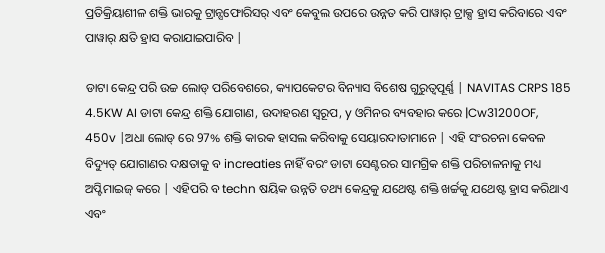ପ୍ରତିକ୍ରିୟାଶୀଳ ଶକ୍ତି ଭାରକୁ ଟ୍ରାନ୍ସଫୋରିସର୍ ଏବଂ କେବୁଲ ଉପରେ ଉନ୍ନତ କରି ପାୱାର୍ ଟ୍ରାକ୍ସ ହ୍ରାସ କରିବାରେ ଏବଂ ପାୱାର୍ କ୍ଷତି ହ୍ରାସ କରାଯାଇପାରିବ |

ଡାଟା କେନ୍ଦ୍ର ପରି ଉଚ୍ଚ ଲୋଡ୍ ପରିବେଶରେ, କ୍ୟାପକେଟର ବିନ୍ୟାସ ବିଶେଷ ଗୁରୁତ୍ୱପୂର୍ଣ୍ଣ | NAVITAS CRPS 185 4.5KW AI ଡାଟା କେନ୍ଦ୍ର ଶକ୍ତି ଯୋଗାଣ, ଉଦାହରଣ ସ୍ୱରୂପ, y ଓମିନର ବ୍ୟବହାର କରେ |Cw31200OF, 450v |ଅଧା ଲୋଡ୍ ରେ 97% ଶକ୍ତି କାରକ ହାସଲ କରିବାକୁ ସେୟାରଦାତାମାନେ | ଏହି ସଂରଚନା କେବଳ ବିଦ୍ୟୁତ୍ ଯୋଗାଣର ଦକ୍ଷତାକୁ ବ increaties ନାହିଁ ବରଂ ଡାଟା ସେଣ୍ଟରର ସାମଗ୍ରିକ ଶକ୍ତି ପରିଚାଳନାକୁ ମଧ୍ୟ ଅପ୍ଟିମାଇଜ୍ କରେ | ଏହିପରି ବ techn ଷୟିକ ଉନ୍ନତି ତଥ୍ୟ କେନ୍ଦ୍ରକୁ ଯଥେଷ୍ଟ ଶକ୍ତି ଖର୍ଚ୍ଚକୁ ଯଥେଷ୍ଟ ହ୍ରାସ କରିଥାଏ ଏବଂ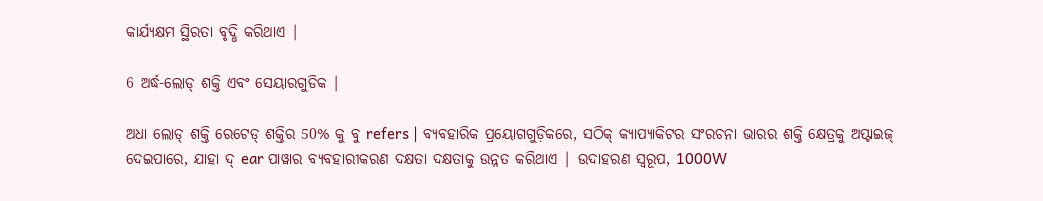କାର୍ଯ୍ୟକ୍ଷମ ସ୍ଥିରତା ବୃଦ୍ଧି କରିଥାଏ |

6 ଅର୍ଦ୍ଧ-ଲୋଡ୍ ଶକ୍ତି ଏବଂ ସେୟାରଗୁଡିକ |

ଅଧା ଲୋଡ୍ ଶକ୍ତି ରେଟେଡ୍ ଶକ୍ତିର 50% କୁ ବୁ refers | ବ୍ୟବହାରିକ ପ୍ରୟୋଗଗୁଡ଼ିକରେ, ସଠିକ୍ କ୍ୟାପ୍ୟାକିଟର ସଂରଚନା ଭାରର ଶକ୍ତି କ୍ଷେତ୍ରକୁ ଅପ୍ଟାଇଜ୍ ଦେଇପାରେ, ଯାହା ଦ୍ ear ପାୱାର ବ୍ୟବହାରୀକରଣ ଦକ୍ଷତା ଦକ୍ଷତାକୁ ଉନ୍ନତ କରିଥାଏ | ଉଦାହରଣ ସ୍ୱରୂପ, 1000W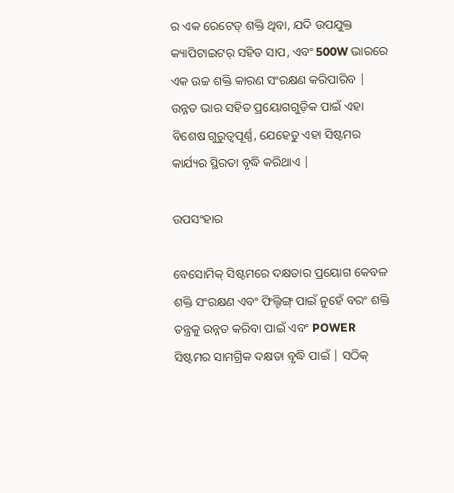ର ଏକ ରେଟେଡ୍ ଶକ୍ତି ଥିବା, ଯଦି ଉପଯୁକ୍ତ କ୍ୟାପିଟାଇଟର୍ ସହିତ ସାପ, ଏବଂ 500W ଭାରରେ ଏକ ଉଚ୍ଚ ଶକ୍ତି କାରଣ ସଂରକ୍ଷଣ କରିପାରିବ | ଉନ୍ନତ ଭାର ସହିତ ପ୍ରୟୋଗଗୁଡ଼ିକ ପାଇଁ ଏହା ବିଶେଷ ଗୁରୁତ୍ୱପୂର୍ଣ୍ଣ, ଯେହେତୁ ଏହା ସିଷ୍ଟମର କାର୍ଯ୍ୟର ସ୍ଥିରତା ବୃଦ୍ଧି କରିଥାଏ |

ଉପସଂହାର

ବେସୋମିକ୍ ସିଷ୍ଟମରେ ଦକ୍ଷତାର ପ୍ରୟୋଗ କେବଳ ଶକ୍ତି ସଂରକ୍ଷଣ ଏବଂ ଫିଲ୍ଟିଙ୍ଗ୍ ପାଇଁ ନୁହେଁ ବରଂ ଶକ୍ତି ତନ୍ତ୍ରକୁ ଉନ୍ନତ କରିବା ପାଇଁ ଏବଂ POWER ସିଷ୍ଟମର ସାମଗ୍ରିକ ଦକ୍ଷତା ବୃଦ୍ଧି ପାଇଁ | ସଠିକ୍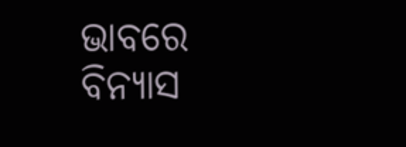ଭାବରେ ବିନ୍ୟାସ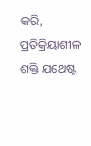କରି, ପ୍ରତିକ୍ରିୟାଶୀଳ ଶକ୍ତି ଯଥେଷ୍ଟ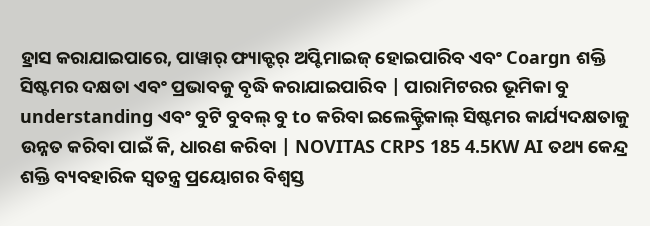ହ୍ରାସ କରାଯାଇପାରେ, ପାୱାର୍ ଫ୍ୟାକ୍ଟର୍ ଅପ୍ଟିମାଇଜ୍ ହୋଇପାରିବ ଏବଂ Coargn ଶକ୍ତି ସିଷ୍ଟମର ଦକ୍ଷତା ଏବଂ ପ୍ରଭାବକୁ ବୃଦ୍ଧି କରାଯାଇପାରିବ | ପାରାମିଟରର ଭୂମିକା ବୁ understanding ଏବଂ ବୁଟି ବୁବଲ୍ ବୁ to କରିବା ଇଲେକ୍ଟ୍ରିକାଲ୍ ସିଷ୍ଟମର କାର୍ଯ୍ୟଦକ୍ଷତାକୁ ଉନ୍ନତ କରିବା ପାଇଁ କି, ଧାରଣ କରିବା | NOVITAS CRPS 185 4.5KW AI ତଥ୍ୟ କେନ୍ଦ୍ର ଶକ୍ତି ବ୍ୟବହାରିକ ସ୍ୱତନ୍ତ୍ର ପ୍ରୟୋଗର ବିଶ୍ୱସ୍ତ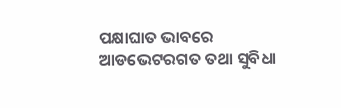ପକ୍ଷାଘାତ ଭାବରେ ଆଡଭେଟରଗତ ତଥା ସୁବିଧା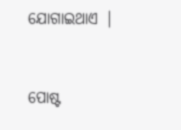ଯୋଗାଇଥାଏ |


ପୋଷ୍ଟ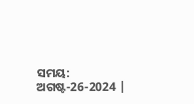ସମୟ: ଅଗଷ୍ଟ-26-2024 |